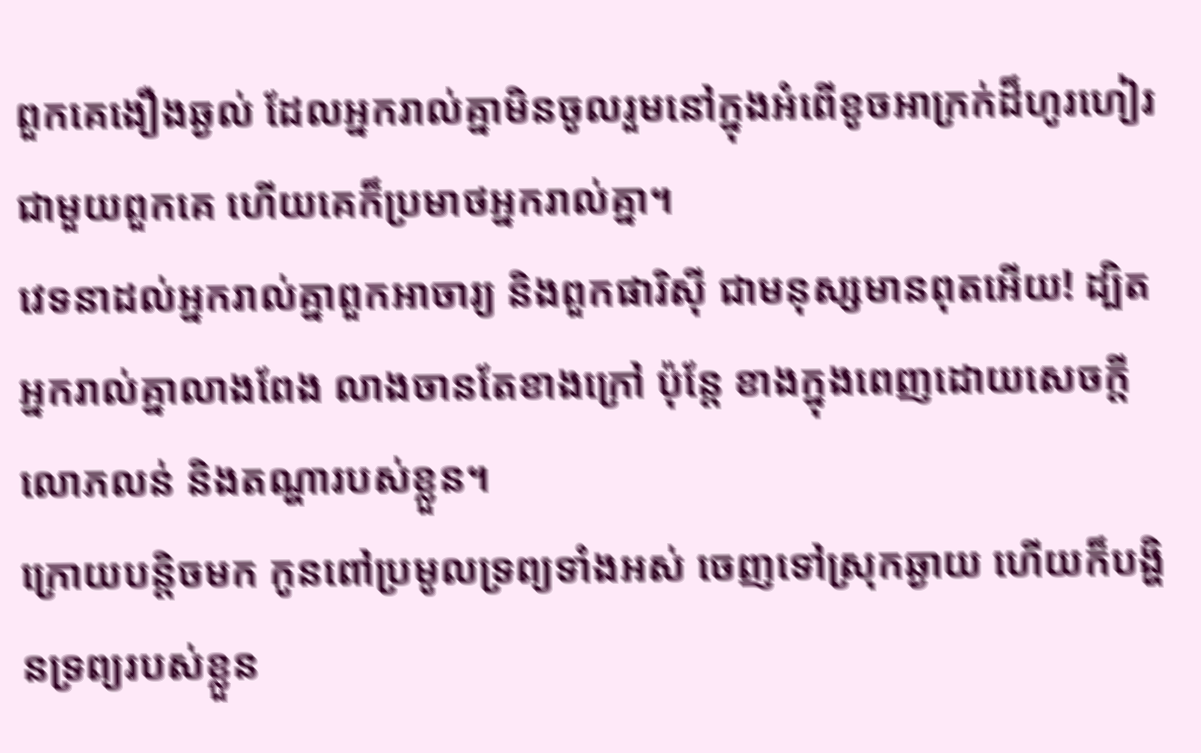ពួកគេងឿងឆ្ងល់ ដែលអ្នករាល់គ្នាមិនចូលរួមនៅក្នុងអំពើខូចអាក្រក់ដ៏ហូរហៀរជាមួយពួកគេ ហើយគេក៏ប្រមាថអ្នករាល់គ្នា។
វេទនាដល់អ្នករាល់គ្នាពួកអាចារ្យ និងពួកផារិស៊ី ជាមនុស្សមានពុតអើយ! ដ្បិតអ្នករាល់គ្នាលាងពែង លាងចានតែខាងក្រៅ ប៉ុន្តែ ខាងក្នុងពេញដោយសេចក្ដីលោភលន់ និងតណ្ហារបស់ខ្លួន។
ក្រោយបន្តិចមក កូនពៅប្រមូលទ្រព្យទាំងអស់ ចេញទៅស្រុកឆ្ងាយ ហើយក៏បង្ហិនទ្រព្យរបស់ខ្លួន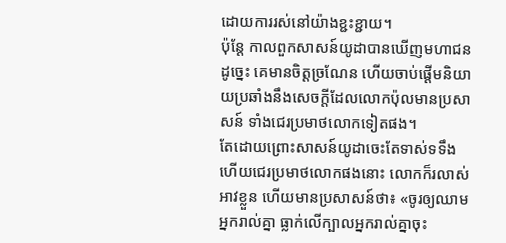ដោយការរស់នៅយ៉ាងខ្ជះខ្ជាយ។
ប៉ុន្ដែ កាលពួកសាសន៍យូដាបានឃើញមហាជនដូច្នេះ គេមានចិត្តច្រណែន ហើយចាប់ផ្ដើមនិយាយប្រឆាំងនឹងសេចក្តីដែលលោកប៉ុលមានប្រសាសន៍ ទាំងជេរប្រមាថលោកទៀតផង។
តែដោយព្រោះសាសន៍យូដាចេះតែទាស់ទទឹង ហើយជេរប្រមាថលោកផងនោះ លោកក៏រលាស់អាវខ្លួន ហើយមានប្រសាសន៍ថា៖ «ចូរឲ្យឈាមអ្នករាល់គ្នា ធ្លាក់លើក្បាលអ្នករាល់គ្នាចុះ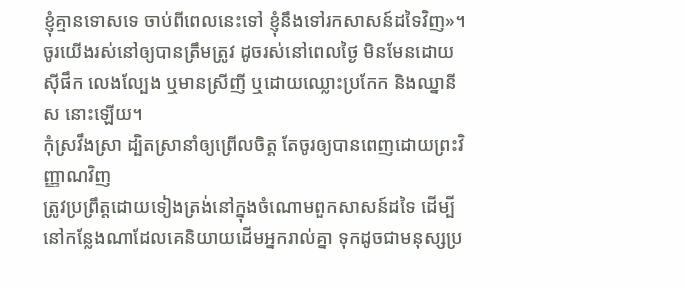ខ្ញុំគ្មានទោសទេ ចាប់ពីពេលនេះទៅ ខ្ញុំនឹងទៅរកសាសន៍ដទៃវិញ»។
ចូរយើងរស់នៅឲ្យបានត្រឹមត្រូវ ដូចរស់នៅពេលថ្ងៃ មិនមែនដោយស៊ីផឹក លេងល្បែង ឬមានស្រីញី ឬដោយឈ្លោះប្រកែក និងឈ្នានីស នោះឡើយ។
កុំស្រវឹងស្រា ដ្បិតស្រានាំឲ្យព្រើលចិត្ត តែចូរឲ្យបានពេញដោយព្រះវិញ្ញាណវិញ
ត្រូវប្រព្រឹត្តដោយទៀងត្រង់នៅក្នុងចំណោមពួកសាសន៍ដទៃ ដើម្បីនៅកន្លែងណាដែលគេនិយាយដើមអ្នករាល់គ្នា ទុកដូចជាមនុស្សប្រ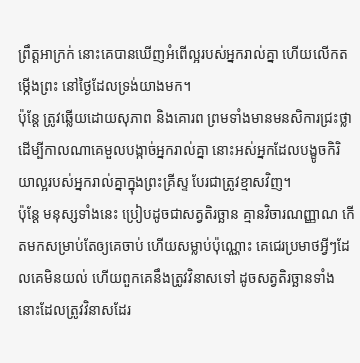ព្រឹត្តអាក្រក់ នោះគេបានឃើញអំពើល្អរបស់អ្នករាល់គ្នា ហើយលើកតម្កើងព្រះ នៅថ្ងៃដែលទ្រង់យាងមក។
ប៉ុន្តែ ត្រូវឆ្លើយដោយសុភាព និងគោរព ព្រមទាំងមានមនសិការជ្រះថ្លា ដើម្បីកាលណាគេមួលបង្កាច់អ្នករាល់គ្នា នោះអស់អ្នកដែលបង្ខូចកិរិយាល្អរបស់អ្នករាល់គ្នាក្នុងព្រះគ្រីស្ទ បែរជាត្រូវខ្មាសវិញ។
ប៉ុន្តែ មនុស្សទាំងនេះ ប្រៀបដូចជាសត្វតិរច្ឆាន គ្មានវិចារណញ្ញាណ កើតមកសម្រាប់តែឲ្យគេចាប់ ហើយសម្លាប់ប៉ុណ្ណោះ គេជេរប្រមាថអ្វីៗដែលគេមិនយល់ ហើយពួកគេនឹងត្រូវវិនាសទៅ ដូចសត្វតិរច្ឆានទាំងនោះដែលត្រូវវិនាសដែរ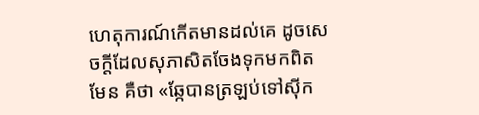ហេតុការណ៍កើតមានដល់គេ ដូចសេចក្ដីដែលសុភាសិតចែងទុកមកពិតមែន គឺថា «ឆ្កែបានត្រឡប់ទៅស៊ីក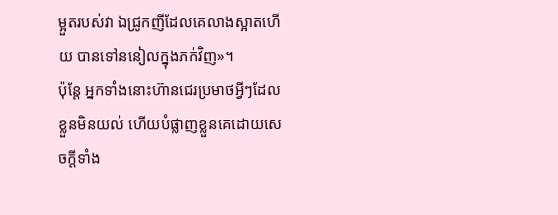ម្អួតរបស់វា ឯជ្រូកញីដែលគេលាងស្អាតហើយ បានទៅននៀលក្នុងភក់វិញ»។
ប៉ុន្តែ អ្នកទាំងនោះហ៊ានជេរប្រមាថអ្វីៗដែលខ្លួនមិនយល់ ហើយបំផ្លាញខ្លួនគេដោយសេចក្តីទាំង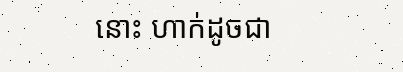នោះ ហាក់ដូចជា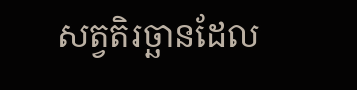សត្វតិរច្ឆានដែល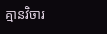គ្មានវិចារ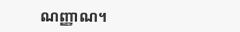ណញ្ញាណ។